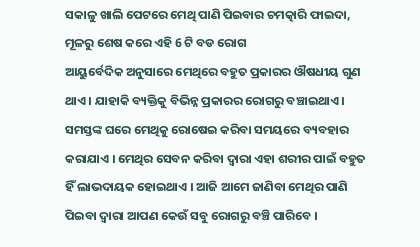ସକାଳୁ ଖାଲି ପେଟରେ ମେଥି ପାଣି ପିଇବାର ଚମତ୍କାରି ଫାଇଦା, ମୂଳରୁ ଶେଷ କରେ ଏହି 6 ଟି ବଡ ରୋଗ
ଆୟୁର୍ବେଦିକ ଅନୁସାରେ ମେଥିରେ ବହୁତ ପ୍ରକାରର ଔଷଧୀୟ ଗୁଣ ଥାଏ । ଯାହାକି ବ୍ୟକ୍ତିକୁ ବିଭିନ୍ନ ପ୍ରକାରର ରୋଗରୁ ବଞ୍ଚାଇଥାଏ । ସମସ୍ତଙ୍କ ଘରେ ମେଥିକୁ ରୋଷେଇ କରିବା ସମୟରେ ବ୍ୟବହାର କରାଯାଏ । ମେଥିର ସେବନ କରିବା ଦ୍ଵାରା ଏହା ଶରୀର ପାଇଁ ବହୁତ ହିଁ ଲାଭଦାୟକ ହୋଇଥାଏ । ଆଜି ଆମେ ଜାଣିବା ମେଥିର ପାଣି ପିଇବା ଦ୍ଵାରା ଆପଣ କେଉଁ ସବୁ ରୋଗରୁ ବଞ୍ଚି ପାରିବେ ।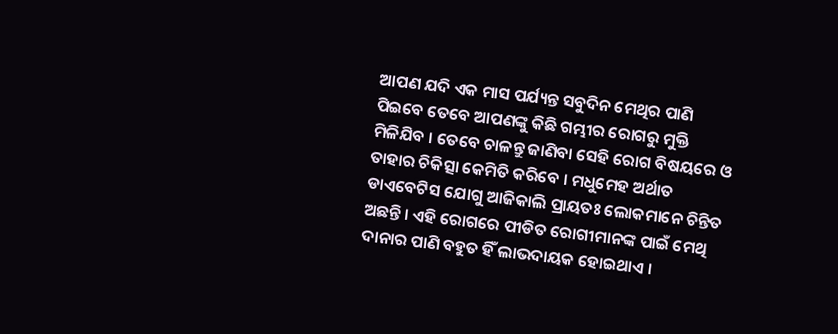ଆପଣ ଯଦି ଏକ ମାସ ପର୍ଯ୍ୟନ୍ତ ସବୁଦିନ ମେଥିର ପାଣି ପିଇବେ ତେବେ ଆପଣଙ୍କୁ କିଛି ଗମ୍ଭୀର ରୋଗରୁ ମୁକ୍ତି ମିଳିଯିବ । ତେବେ ଚାଳନ୍ତୁ ଜାଣିବା ସେହି ରୋଗ ବିଷୟରେ ଓ ତାହାର ଚିକିତ୍ସା କେମିତି କରିବେ । ମଧୁମେହ ଅର୍ଥାତ ଡାଏବେଟିସ ଯୋଗୁ ଆଜିକାଲି ପ୍ରାୟତଃ ଲୋକମାନେ ଚିନ୍ତିତ ଅଛନ୍ତି । ଏହି ରୋଗରେ ପୀଡିତ ରୋଗୀମାନଙ୍କ ପାଇଁ ମେଥି ଦାନାର ପାଣି ବହୁତ ହିଁ ଲାଭଦାୟକ ହୋଇଥାଏ ।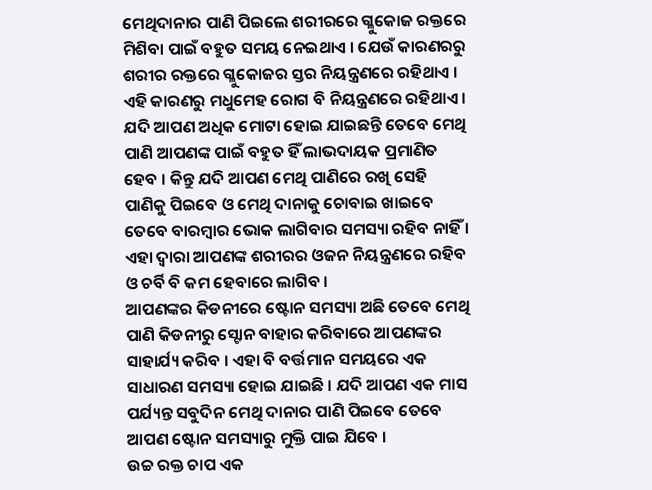ମେଥିଦାନାର ପାଣି ପିଇଲେ ଶରୀରରେ ଗ୍ଳୁକୋଜ ରକ୍ତରେ ମିଶିବା ପାଇଁ ବହୁତ ସମୟ ନେଇଥାଏ । ଯେଉଁ କାରଣରରୁ ଶରୀର ରକ୍ତରେ ଗ୍ଳୁକୋଜର ସ୍ତର ନିୟନ୍ତ୍ରଣରେ ରହିଥାଏ । ଏହି କାରଣରୁ ମଧୁମେହ ରୋଗ ବି ନିୟନ୍ତ୍ରଣରେ ରହିଥାଏ ।
ଯଦି ଆପଣ ଅଧିକ ମୋଟା ହୋଇ ଯାଇଛନ୍ତି ତେବେ ମେଥି ପାଣି ଆପଣଙ୍କ ପାଇଁ ବହୁତ ହିଁ ଲାଭଦାୟକ ପ୍ରମାଣିତ ହେବ । କିନ୍ତୁ ଯଦି ଆପଣ ମେଥି ପାଣିରେ ରଖି ସେହି ପାଣିକୁ ପିଇବେ ଓ ମେଥି ଦାନାକୁ ଚୋବାଇ ଖାଇବେ ତେବେ ବାରମ୍ବାର ଭୋକ ଲାଗିବାର ସମସ୍ୟା ରହିବ ନାହିଁ । ଏହା ଦ୍ଵାରା ଆପଣଙ୍କ ଶରୀରର ଓଜନ ନିୟନ୍ତ୍ରଣରେ ରହିବ ଓ ଚର୍ବି ବି କମ ହେବାରେ ଲାଗିବ ।
ଆପଣଙ୍କର କିଡନୀରେ ଷ୍ଟୋନ ସମସ୍ୟା ଅଛି ତେବେ ମେଥି ପାଣି କିଡନୀରୁ ସ୍ଟୋନ ବାହାର କରିବାରେ ଆପଣଙ୍କର ସାହାର୍ଯ୍ୟ କରିବ । ଏହା ବି ବର୍ତ୍ତମାନ ସମୟରେ ଏକ ସାଧାରଣ ସମସ୍ୟା ହୋଇ ଯାଇଛି । ଯଦି ଆପଣ ଏକ ମାସ ପର୍ଯ୍ୟନ୍ତ ସବୁଦିନ ମେଥି ଦାନାର ପାଣି ପିଇବେ ତେବେ ଆପଣ ଷ୍ଟୋନ ସମସ୍ୟାରୁ ମୁକ୍ତି ପାଇ ଯିବେ ।
ଉଚ୍ଚ ରକ୍ତ ଚାପ ଏକ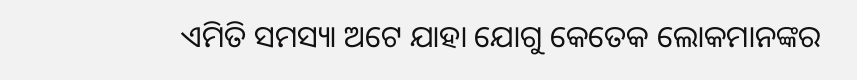ଏମିତି ସମସ୍ୟା ଅଟେ ଯାହା ଯୋଗୁ କେତେକ ଲୋକମାନଙ୍କର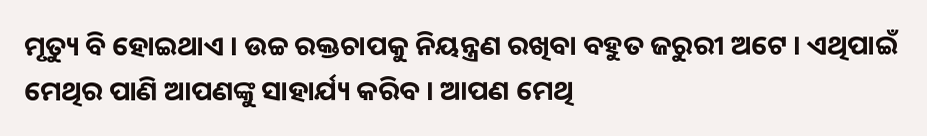ମୃତ୍ୟୁ ବି ହୋଇଥାଏ । ଉଚ୍ଚ ରକ୍ତଚାପକୁ ନିୟନ୍ତ୍ରଣ ରଖିବା ବହୁତ ଜରୁରୀ ଅଟେ । ଏଥିପାଇଁ ମେଥିର ପାଣି ଆପଣଙ୍କୁ ସାହାର୍ଯ୍ୟ କରିବ । ଆପଣ ମେଥି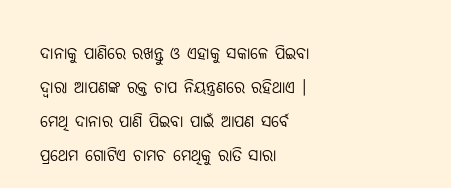ଦାନାକୁ ପାଣିରେ ରଖନ୍ତୁ ଓ ଏହାକୁ ସକାଳେ ପିଇବା ଦ୍ଵାରା ଆପଣଙ୍କ ରକ୍ତ ଚାପ ନିୟନ୍ତ୍ରଣରେ ରହିଥାଏ ।
ମେଥି ଦାନାର ପାଣି ପିଇବା ପାଇଁ ଆପଣ ସର୍ବେ ପ୍ରଥେମ ଗୋଟିଏ ଚାମଚ ମେଥିକୁ ରାତି ସାରା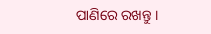ପାଣିରେ ରଖନ୍ତୁ ।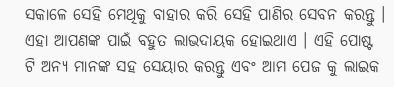ସକାଳେ ସେହି ମେଥିକୁ ବାହାର କରି ସେହି ପାଣିର ସେବନ କରନ୍ତୁ । ଏହା ଆପଣଙ୍କ ପାଇଁ ବହୁତ ଲାଭଦାୟକ ହୋଇଥାଏ । ଏହି ପୋଷ୍ଟ ଟି ଅନ୍ୟ ମାନଙ୍କ ସହ ସେୟାର କରନ୍ତୁ ଏବଂ ଆମ ପେଜ କୁ ଲାଇକ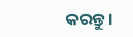କରନ୍ତୁ ।